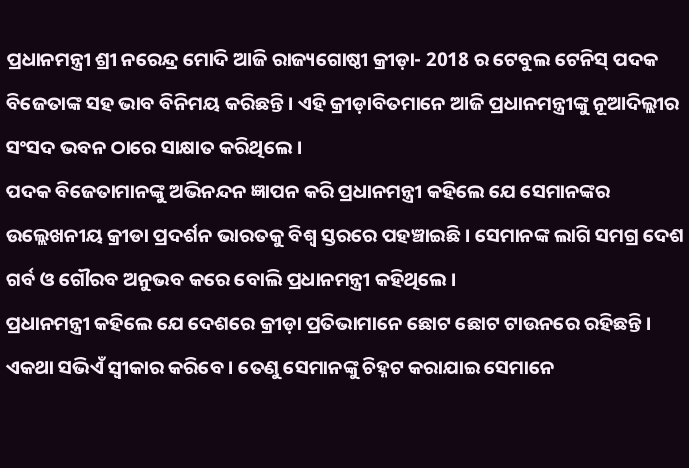ପ୍ରଧାନମନ୍ତ୍ରୀ ଶ୍ରୀ ନରେନ୍ଦ୍ର ମୋଦି ଆଜି ରାଜ୍ୟଗୋଷ୍ଠୀ କ୍ରୀଡ଼ା- 2018 ର ଟେବୁଲ ଟେନିସ୍ ପଦକ ବିଜେତାଙ୍କ ସହ ଭାବ ବିନିମୟ କରିଛନ୍ତି । ଏହି କ୍ରୀଡ଼ାବିତମାନେ ଆଜି ପ୍ରଧାନମନ୍ତ୍ରୀଙ୍କୁ ନୂଆଦିଲ୍ଲୀର ସଂସଦ ଭବନ ଠାରେ ସାକ୍ଷାତ କରିଥିଲେ ।
ପଦକ ବିଜେତାମାନଙ୍କୁ ଅଭିନନ୍ଦନ ଜ୍ଞାପନ କରି ପ୍ରଧାନମନ୍ତ୍ରୀ କହିଲେ ଯେ ସେମାନଙ୍କର ଉଲ୍ଲେଖନୀୟ କ୍ରୀଡା ପ୍ରଦର୍ଶନ ଭାରତକୁ ବିଶ୍ୱ ସ୍ତରରେ ପହଞ୍ଚାଇଛି । ସେମାନଙ୍କ ଲାଗି ସମଗ୍ର ଦେଶ ଗର୍ବ ଓ ଗୌରବ ଅନୁଭବ କରେ ବୋଲି ପ୍ରଧାନମନ୍ତ୍ରୀ କହିଥିଲେ ।
ପ୍ରଧାନମନ୍ତ୍ରୀ କହିଲେ ଯେ ଦେଶରେ କ୍ରୀଡ଼ା ପ୍ରତିଭାମାନେ ଛୋଟ ଛୋଟ ଟାଉନରେ ରହିଛନ୍ତି । ଏକଥା ସଭିଏଁ ସ୍ୱୀକାର କରିବେ । ତେଣୁ ସେମାନଙ୍କୁ ଚିହ୍ନଟ କରାଯାଇ ସେମାନେ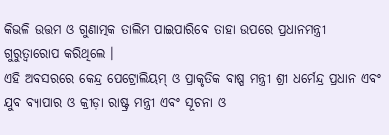କିଭଳି ଉତ୍ତମ ଓ ଗୁଣାତ୍ମକ ତାଲିମ ପାଇପାରିବେ ତାହା ଉପରେ ପ୍ରଧାନମନ୍ତ୍ରୀ ଗୁରୁତ୍ୱାରୋପ କରିଥିଲେ ।
ଏହି ଅବସରରେ କେନ୍ଦ୍ର ପେଟ୍ରୋଲିୟମ୍ ଓ ପ୍ରାକୃତିକ ବାଷ୍ପ ମନ୍ତ୍ରୀ ଶ୍ରୀ ଧର୍ମେନ୍ଦ୍ର ପ୍ରଧାନ ଏବଂ ଯୁବ ବ୍ୟାପାର ଓ କ୍ରୀଡ଼ା ରାଷ୍ଟ୍ର ମନ୍ତ୍ରୀ ଏବଂ ସୂଚନା ଓ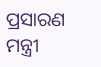ପ୍ରସାରଣ ମନ୍ତ୍ରୀ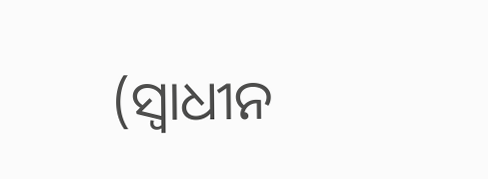(ସ୍ୱାଧୀନ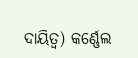ଦାୟିତ୍ୱ) କର୍ଣ୍ଣେଲ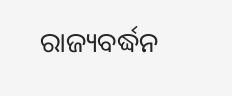ରାଜ୍ୟବର୍ଦ୍ଧନ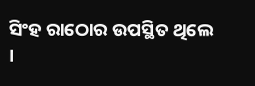ସିଂହ ରାଠୋର ଉପସ୍ଥିତ ଥିଲେ ।